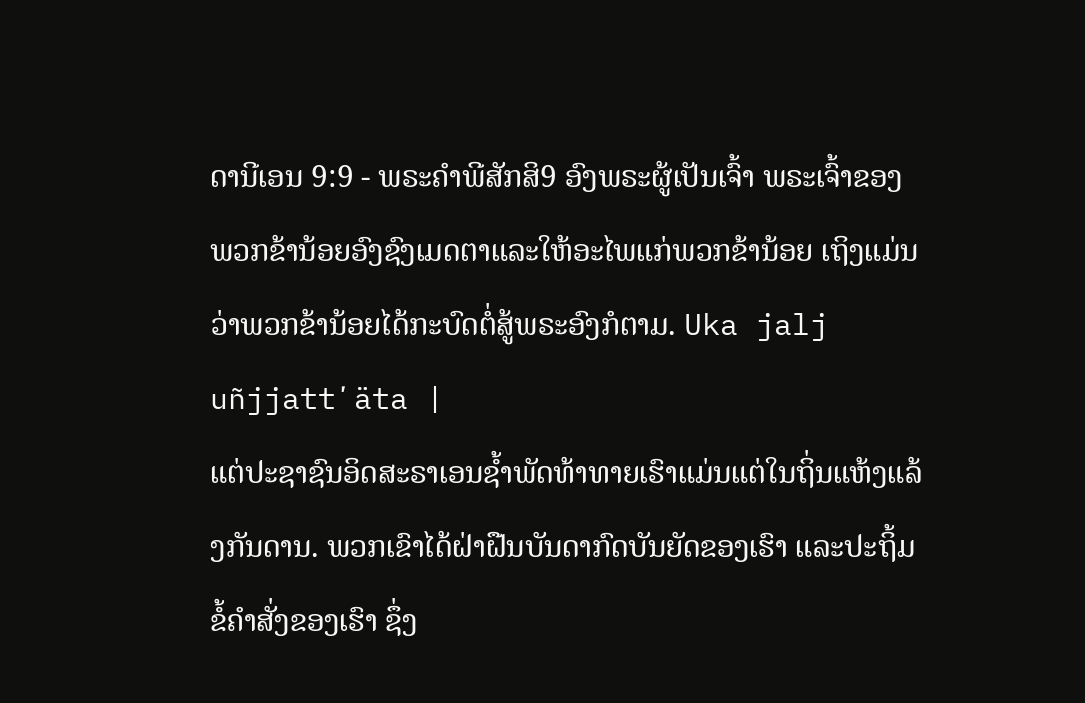ດານີເອນ 9:9 - ພຣະຄຳພີສັກສິ9 ອົງພຣະຜູ້ເປັນເຈົ້າ ພຣະເຈົ້າຂອງພວກຂ້ານ້ອຍອົງຊົງເມດຕາແລະໃຫ້ອະໄພແກ່ພວກຂ້ານ້ອຍ ເຖິງແມ່ນວ່າພວກຂ້ານ້ອຍໄດ້ກະບົດຕໍ່ສູ້ພຣະອົງກໍຕາມ. Uka jalj uñjjattʼäta |
ແຕ່ປະຊາຊົນອິດສະຣາເອນຊໍ້າພັດທ້າທາຍເຮົາແມ່ນແຕ່ໃນຖິ່ນແຫ້ງແລ້ງກັນດານ. ພວກເຂົາໄດ້ຝ່າຝືນບັນດາກົດບັນຍັດຂອງເຮົາ ແລະປະຖິ້ມຂໍ້ຄຳສັ່ງຂອງເຮົາ ຊຶ່ງ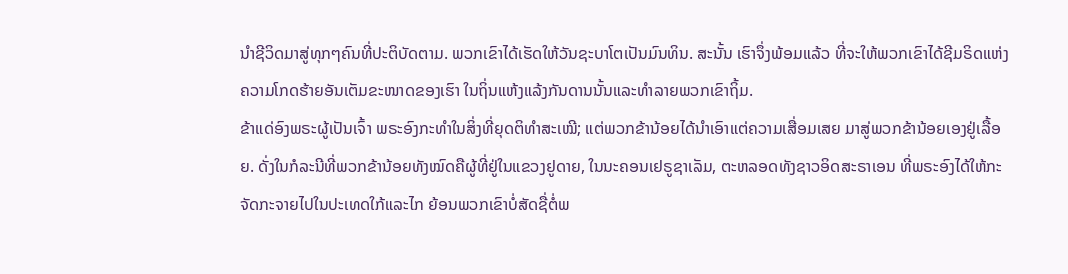ນຳຊີວິດມາສູ່ທຸກໆຄົນທີ່ປະຕິບັດຕາມ. ພວກເຂົາໄດ້ເຮັດໃຫ້ວັນຊະບາໂຕເປັນມົນທິນ. ສະນັ້ນ ເຮົາຈຶ່ງພ້ອມແລ້ວ ທີ່ຈະໃຫ້ພວກເຂົາໄດ້ຊີມຣິດແຫ່ງຄວາມໂກດຮ້າຍອັນເຕັມຂະໜາດຂອງເຮົາ ໃນຖິ່ນແຫ້ງແລ້ງກັນດານນັ້ນແລະທຳລາຍພວກເຂົາຖິ້ມ.
ຂ້າແດ່ອົງພຣະຜູ້ເປັນເຈົ້າ ພຣະອົງກະທຳໃນສິ່ງທີ່ຍຸດຕິທຳສະເໝີ; ແຕ່ພວກຂ້ານ້ອຍໄດ້ນຳເອົາແຕ່ຄວາມເສື່ອມເສຍ ມາສູ່ພວກຂ້ານ້ອຍເອງຢູ່ເລື້ອຍ. ດັ່ງໃນກໍລະນີທີ່ພວກຂ້ານ້ອຍທັງໝົດຄືຜູ້ທີ່ຢູ່ໃນແຂວງຢູດາຍ, ໃນນະຄອນເຢຣູຊາເລັມ, ຕະຫລອດທັງຊາວອິດສະຣາເອນ ທີ່ພຣະອົງໄດ້ໃຫ້ກະຈັດກະຈາຍໄປໃນປະເທດໃກ້ແລະໄກ ຍ້ອນພວກເຂົາບໍ່ສັດຊື່ຕໍ່ພ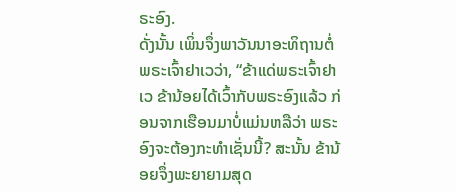ຣະອົງ.
ດັ່ງນັ້ນ ເພິ່ນຈຶ່ງພາວັນນາອະທິຖານຕໍ່ພຣະເຈົ້າຢາເວວ່າ, “ຂ້າແດ່ພຣະເຈົ້າຢາເວ ຂ້ານ້ອຍໄດ້ເວົ້າກັບພຣະອົງແລ້ວ ກ່ອນຈາກເຮືອນມາບໍ່ແມ່ນຫລືວ່າ ພຣະອົງຈະຕ້ອງກະທຳເຊັ່ນນີ້? ສະນັ້ນ ຂ້ານ້ອຍຈຶ່ງພະຍາຍາມສຸດ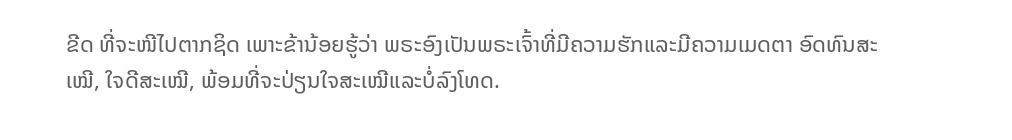ຂີດ ທີ່ຈະໜີໄປຕາກຊິດ ເພາະຂ້ານ້ອຍຮູ້ວ່າ ພຣະອົງເປັນພຣະເຈົ້າທີ່ມີຄວາມຮັກແລະມີຄວາມເມດຕາ ອົດທົນສະເໝີ, ໃຈດີສະເໝີ, ພ້ອມທີ່ຈະປ່ຽນໃຈສະເໝີແລະບໍ່ລົງໂທດ.